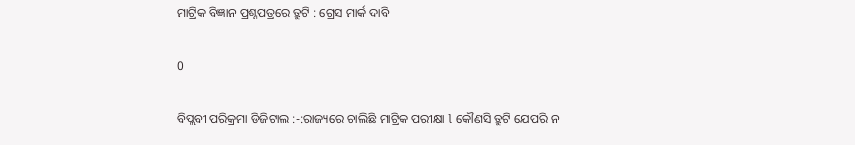ମାଟ୍ରିକ ବିଜ୍ଞାନ ପ୍ରଶ୍ନପତ୍ରରେ ତ୍ରୁଟି : ଗ୍ରେସ ମାର୍କ ଦାବି

0

ବିପ୍ଲବୀ ପରିକ୍ରମା ଡିଜିଟାଲ :-:ରାଜ୍ୟରେ ଚାଲିଛି ମାଟ୍ରିକ ପରୀକ୍ଷା l କୌଣସି ତ୍ରୁଟି ଯେପରି ନ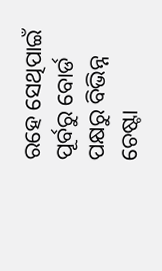ରହେ ସେଥିପାଇଁ ପୂର୍ବରୁ ବୋର୍ଡ ପକ୍ଷରୁ ବିଭିନ୍ନ ଚେଷ୍ଟା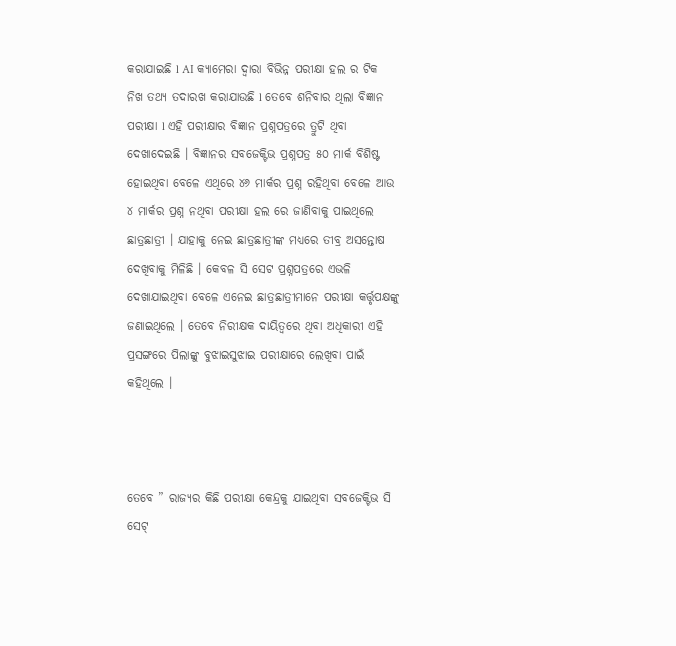କରାଯାଇଛି l AI କ୍ୟାମେରା ଦ୍ୱାରା ବିଭିନ୍ନ ପରୀକ୍ଷା ହଲ ର ଟିକ ନିଖ ତଥ୍ୟ ତଦାରଖ କରାଯାଉଛି l ତେବେ ଶନିବାର ଥିଲା ବିଜ୍ଞାନ ପରୀକ୍ଷା l ଏହି ପରୀକ୍ଷାର ବିଜ୍ଞାନ ପ୍ରଶ୍ନପତ୍ରରେ ତ୍ରୁଟି ଥିବା ଦେଖାଦେଇଛି । ବିଜ୍ଞାନର ସବଜେକ୍ଟିଭ ପ୍ରଶ୍ନପତ୍ର ୫୦ ମାର୍କ ବିଶିଷ୍ଟ ହୋଇଥିବା ବେଳେ ଏଥିରେ ୪୬ ମାର୍କର ପ୍ରଶ୍ନ ରହିଥିବା ବେଳେ ଆଉ ୪ ମାର୍କର ପ୍ରଶ୍ନ ନଥିବା ପରୀକ୍ଷା ହଲ ରେ ଜାଣିବାକୁ ପାଇଥିଲେ ଛାତ୍ରଛାତ୍ରୀ । ଯାହାକୁ ନେଇ ଛାତ୍ରଛାତ୍ରୀଙ୍କ ମଧ୍ୟରେ ତୀବ୍ର ଅସନ୍ତୋଷ ଦେଖିବାକୁ ମିଳିଛି । କେବଳ ସି ସେଟ ପ୍ରଶ୍ନପତ୍ରରେ ଏଭଳି ଦେଖାଯାଇଥିବା ବେଳେ ଏନେଇ ଛାତ୍ରଛାତ୍ରୀମାନେ ପରୀକ୍ଷା କର୍ତ୍ତୃପକ୍ଷଙ୍କୁ ଜଣାଇଥିଲେ । ତେବେ ନିରୀକ୍ଷକ ଦାୟିତ୍ୱରେ ଥିବା ଅଧିକାରୀ ଏହି ପ୍ରସଙ୍ଗରେ ପିଲାଙ୍କୁ ବୁଝାଇସୁଝାଇ ପରୀକ୍ଷାରେ ଲେଖିବା ପାଇଁ କହିଥିଲେ ।



ତେବେ ” ରାଜ୍ୟର କିଛି ପରୀକ୍ଷା କେନ୍ଦ୍ରକୁ ଯାଇଥିବା ସବଜେକ୍ଟିଭ ସି ସେଟ୍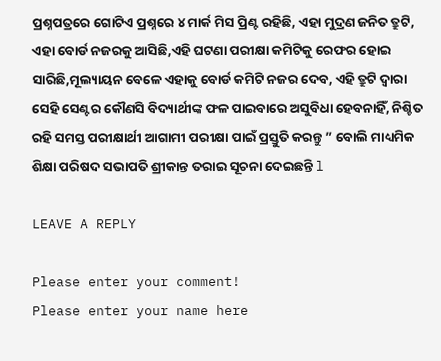ପ୍ରଶ୍ନପତ୍ରରେ ଗୋଟିଏ ପ୍ରଶ୍ନରେ ୪ ମାର୍କ ମିସ ପ୍ରିଣ୍ଟ ରହିଛି, ଏହା ମୁଦ୍ରଣ ଜନିତ ତ୍ରୁଟି, ଏହା ବୋର୍ଡ ନଜରକୁ ଆସିଛି,ଏହି ଘଟଣା ପରୀକ୍ଷା କମିଟିକୁ ରେଫର ହୋଇ ସାରିଛି,ମୂଲ୍ୟାୟନ ବେଳେ ଏହାକୁ ବୋର୍ଡ କମିଟି ନଜର ଦେବ, ଏହି ତ୍ରୁଟି ଦ୍ଵାରା ସେହି ସେଣ୍ଟର କୌଣସି ବିଦ୍ୟାର୍ଥୀଙ୍କ ଫଳ ପାଇବାରେ ଅସୁବିଧା ହେବନାହିଁ, ନିଶ୍ଚିତ ରହି ସମସ୍ତ ପରୀକ୍ଷାର୍ଥୀ ଆଗାମୀ ପରୀକ୍ଷା ପାଇଁ ପ୍ରସ୍ତୁତି କରନ୍ତୁ ” ବୋଲି ମାଧ୍ୟମିକ ଶିକ୍ଷା ପରିଷଦ ସଭାପତି ଶ୍ରୀକାନ୍ତ ତରାଇ ସୂଚନା ଦେଇଛନ୍ତି l

LEAVE A REPLY

Please enter your comment!
Please enter your name here